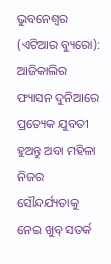ଭୁବନେଶ୍ୱର (ଏଟିଆର ବ୍ୟୁରୋ): ଆଜିକାଲିର ଫ୍ୟାସନ ଦୁନିଆରେ ପ୍ରତ୍ୟେକ ଯୁବତୀ ହୁଅନ୍ତୁ ଅବା ମହିଳା ନିଜର ସୌନ୍ଦର୍ଯ୍ୟତାକୁ ନେଇ ଖୁବ୍ ସତର୍କ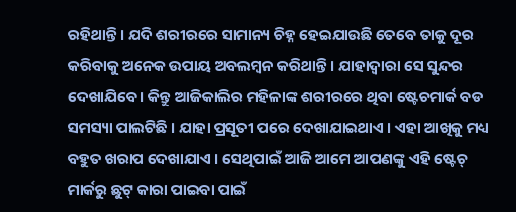ରହିଥାନ୍ତି । ଯଦି ଶରୀରରେ ସାମାନ୍ୟ ଚିହ୍ନ ହେଇଯାଉଛି ତେବେ ତାକୁ ଦୂର କରିବାକୁ ଅନେକ ଉପାୟ ଅବଲମ୍ବନ କରିଥାନ୍ତି । ଯାହାଦ୍ୱାରା ସେ ସୁନ୍ଦର ଦେଖାଯିବେ । କିନ୍ତୁ ଆଜିକାଲିର ମହିଳାଙ୍କ ଶରୀରରେ ଥିବା ଷ୍ଟେଚମାର୍କ ବଡ ସମସ୍ୟା ପାଲଟିଛି । ଯାହା ପ୍ରସୂତୀ ପରେ ଦେଖାଯାଇଥାଏ । ଏହା ଆଖିକୁ ମଧ୍ୟ ବହୁତ ଖରାପ ଦେଖାଯାଏ । ସେଥିପାଇଁ ଆଜି ଆମେ ଆପଣଙ୍କୁ ଏହି ଷ୍ଟେଚ୍ ମାର୍କରୁ ଛୁଟ୍ କାରା ପାଇବା ପାଇଁ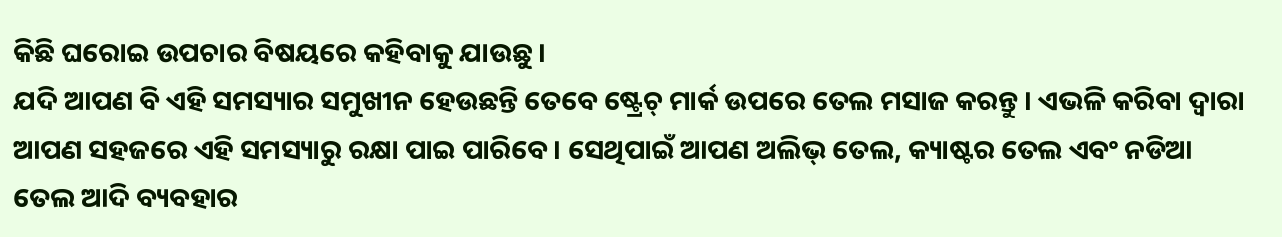କିଛି ଘରୋଇ ଉପଚାର ବିଷୟରେ କହିବାକୁ ଯାଉଛୁ ।
ଯଦି ଆପଣ ବି ଏହି ସମସ୍ୟାର ସମୁଖୀନ ହେଉଛନ୍ତି ତେବେ ଷ୍ଟ୍ରେଚ୍ ମାର୍କ ଉପରେ ତେଲ ମସାଜ କରନ୍ତୁ । ଏଭଳି କରିବା ଦ୍ୱାରା ଆପଣ ସହଜରେ ଏହି ସମସ୍ୟାରୁ ରକ୍ଷା ପାଇ ପାରିବେ । ସେଥିପାଇଁ ଆପଣ ଅଲିଭ୍ ତେଲ, କ୍ୟାଷ୍ଟର ତେଲ ଏବଂ ନଡିଆ ତେଲ ଆଦି ବ୍ୟବହାର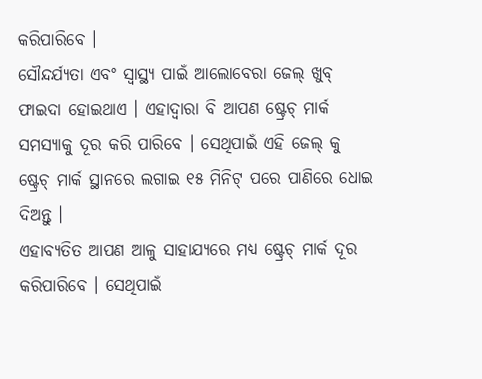କରିପାରିବେ ।
ସୌନ୍ଦର୍ଯ୍ୟତା ଏବଂ ସ୍ୱାସ୍ଥ୍ୟ ପାଇଁ ଆଲୋବେରା ଜେଲ୍ ଖୁବ୍ ଫାଇଦା ହୋଇଥାଏ । ଏହାଦ୍ୱାରା ବି ଆପଣ ଷ୍ଟ୍ରେଚ୍ ମାର୍କ ସମସ୍ୟାକୁ ଦୂର କରି ପାରିବେ । ସେଥିପାଇଁ ଏହି ଜେଲ୍ କୁ ଷ୍ଟ୍ରେଚ୍ ମାର୍କ ସ୍ଥାନରେ ଲଗାଇ ୧୫ ମିନିଟ୍ ପରେ ପାଣିରେ ଧୋଇ ଦିଅନ୍ତୁ ।
ଏହାବ୍ୟତିତ ଆପଣ ଆଳୁ ସାହାଯ୍ୟରେ ମଧ୍ୟ ଷ୍ଟ୍ରେଚ୍ ମାର୍କ ଦୂର କରିପାରିବେ । ସେଥିପାଇଁ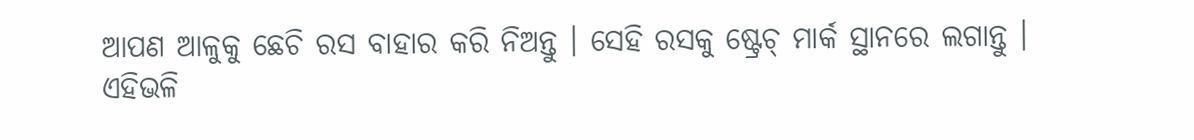ଆପଣ ଆଳୁକୁ ଛେଚି ରସ ବାହାର କରି ନିଅନ୍ତୁ । ସେହି ରସକୁ ଷ୍ଟ୍ରେଚ୍ ମାର୍କ ସ୍ଥାନରେ ଲଗାନ୍ତୁ । ଏହିଭଳି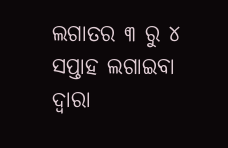ଲଗାତର ୩ ରୁ ୪ ସପ୍ତାହ ଲଗାଇବା ଦ୍ୱାରା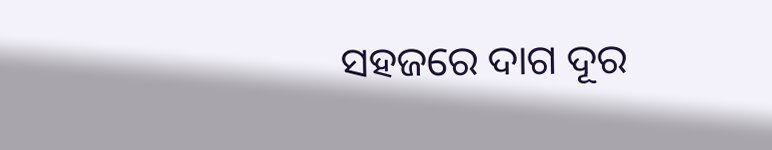ସହଜରେ ଦାଗ ଦୂର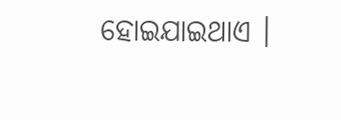ହୋଇଯାଇଥାଏ ।